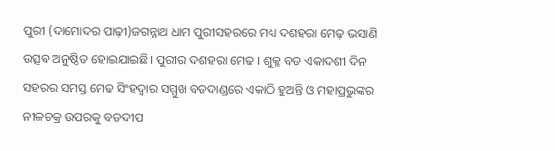ପୁରୀ (ଦାମୋଦର ପାଢ଼ୀ)ଜଗନ୍ନାଥ ଧାମ ପୁରୀସହରରେ ମଧ୍ୟ ଦଶହରା ମେଢ଼ ଭସାଣି ଉତ୍ସଵ ଅନୁଷ୍ଠିତ ହୋଇଯାଇଛି। ପୁରୀର ଦଶହରା ମେଢ । ଶୁକ୍ଳ ବଡ ଏକାଦଶୀ ଦିନ ସହରର ସମସ୍ତ ମେଢ ସିଂହଦ୍ୱାର ସମ୍ମୁଖ ବଡଦାଣ୍ଡରେ ଏକାଠି ହୁଅନ୍ତି ଓ ମହାପ୍ରଭୁଙ୍କର ନୀଳଚକ୍ର ଉପରକୁ ବଡଦୀପ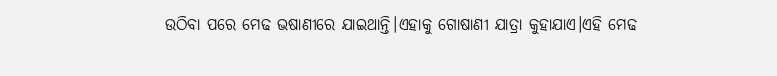ଉଠିବା ପରେ ମେଢ ଭଷାଣୀରେ ଯାଇଥାନ୍ତି।ଏହାକୁ ଗୋଷାଣୀ ଯାତ୍ରା କୁହାଯାଏ।ଏହି ମେଢ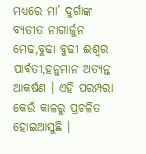ମଧ୍ୟରେ ମା’ ଦୁର୍ଗାଙ୍କ ବ୍ୟତୀତ ନାଗାର୍ଜୁନ ମେଢ,ବୁଢା ବୁଢୀ ଈଶ୍ୱର ପାର୍ବତୀ,ହନୁମାନ ଅତ୍ୟନ୍ତ ଆକର୍ଷଣ । ଏହି ପରମ୍ପରା କେଉଁ କାଳରୁ ପ୍ରଚଳିତ ହୋଇଆସୁଛି ।